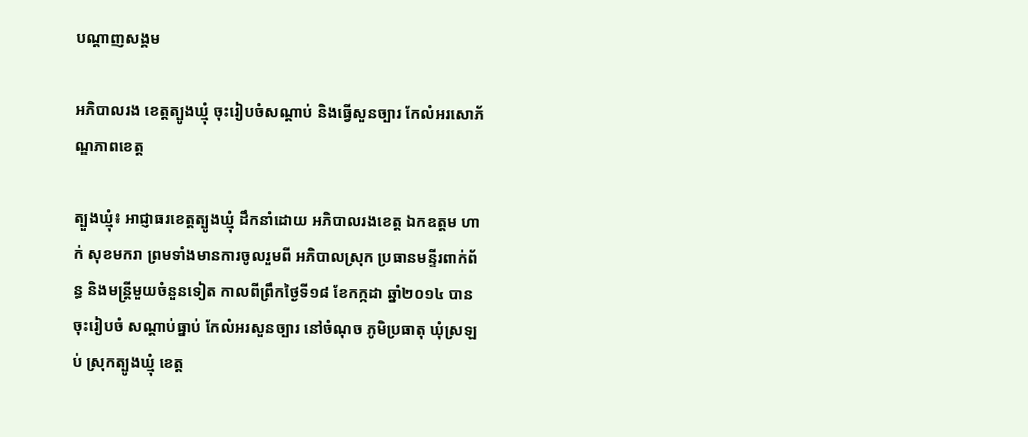បណ្តាញសង្គម

អភិបាលរង ខេត្ដត្បូងឃ្មុំ ចុះរៀបចំសណ្ដាប់ និងធ្វើសួនច្បារ កែលំអរសោភ័ណ្ឌភាពខេត្ត

ត្បួងឃ្មុំ៖ អាជ្ញាធរខេត្ដត្បូងឃ្មុំ ដឹកនាំដោយ អភិបាលរងខេត្ដ ឯកឧត្តម ហាក់ សុខមករា ព្រមទាំងមានការចូលរួមពី អភិបាលស្រុក ប្រធានមន្ទីរពាក់ព័ន្ធ និងមន្ដ្រីមួយចំនួនទៀត កាលពីព្រឹកថ្ងៃទី១៨ ខែកក្កដា ឆ្នាំ២០១៤ បានចុះរៀបចំ សណ្ដាប់ធ្នាប់ កែលំអរសួនច្បារ នៅចំណុច ភូមិប្រធាតុ ឃុំស្រឡប់ ស្រុកត្បូងឃ្មុំ ខេត្ដ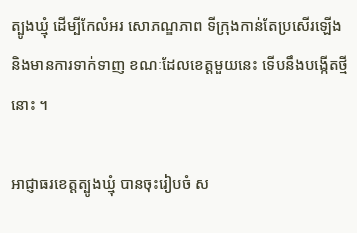ត្បូងឃ្មុំ ដើម្បីកែលំអរ សោភណ្ឌភាព ទីក្រុងកាន់តែប្រសើរឡើង និងមានការទាក់ទាញ ខណៈដែលខេត្ដមួយនេះ ទើបនឹងបង្កើតថ្មីនោះ ។

អាជ្ញាធរខេត្ដត្បូងឃ្មុំ បានចុះរៀបចំ ស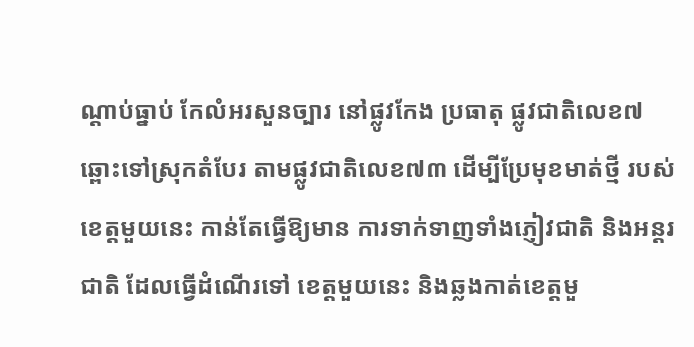ណ្ដាប់ធ្នាប់ កែលំអរសួនច្បារ នៅផ្លូវកែង ប្រធាតុ ផ្លូវជាតិលេខ៧ ឆ្ពោះទៅស្រុកតំបែរ តាមផ្លូវជាតិលេខ៧៣ ដើម្បីប្រែមុខមាត់ថ្មី របស់ខេត្ដមួយនេះ កាន់តែធ្វើឱ្យមាន ការទាក់ទាញទាំងភ្ញៀវជាតិ និងអន្ដរជាតិ ដែលធ្វើដំណើរទៅ ខេត្ដមួយនេះ និងឆ្លងកាត់ខេត្ដមួ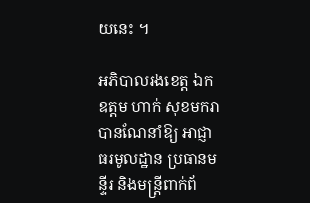យនេះ ។

អភិបាលរងខេត្ដ ឯកឧត្តម ហាក់ សុខមករា បានណែនាំឱ្យ អាជ្ញាធរមូលដ្ឋាន ប្រធានមន្ទីរ និងមន្ដ្រីពាក់ព័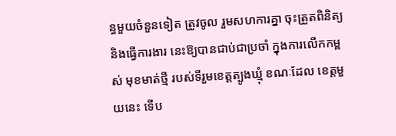ន្ធមួយចំនួនទៀត ត្រូវចូល រួមសហការគ្នា ចុះត្រួតពិនិត្យ និងធ្វើការងារ នេះឱ្យបានជាប់ជាប្រចាំ ក្នុងការលើកកម្ពស់ មុខមាត់ថ្មី របស់ទីរួមខេត្ដត្បូងឃ្មុំ ខណៈដែល ខេត្ដមួយនេះ ទើប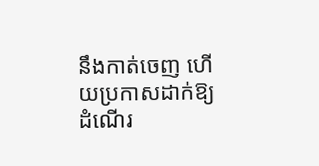នឹងកាត់ចេញ ហើយប្រកាសដាក់ឱ្យដំណើរ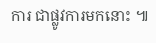ការ ជាផ្លូវការមកនោះ ៕